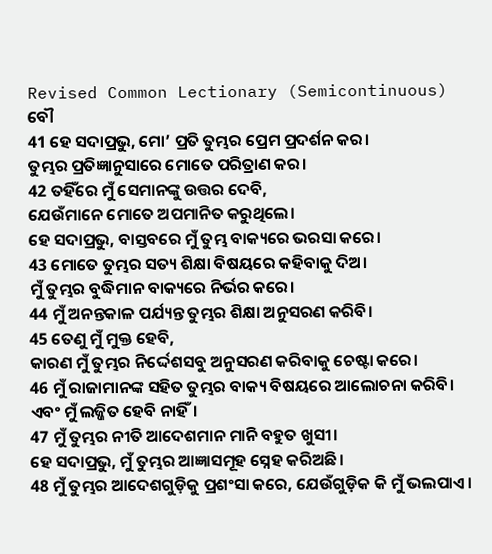Revised Common Lectionary (Semicontinuous)
ବୌ
41 ହେ ସଦାପ୍ରଭୁ, ମୋ’ ପ୍ରତି ତୁମ୍ଭର ପ୍ରେମ ପ୍ରଦର୍ଶନ କର।
ତୁମ୍ଭର ପ୍ରତିଜ୍ଞାନୁସାରେ ମୋତେ ପରିତ୍ରାଣ କର।
42 ତହିଁରେ ମୁଁ ସେମାନଙ୍କୁ ଉତ୍ତର ଦେବି,
ଯେଉଁମାନେ ମୋତେ ଅପମାନିତ କରୁଥିଲେ।
ହେ ସଦାପ୍ରଭୁ, ବାସ୍ତବରେ ମୁଁ ତୁମ୍ଭ ବାକ୍ୟରେ ଭରସା କରେ।
43 ମୋତେ ତୁମ୍ଭର ସତ୍ୟ ଶିକ୍ଷା ବିଷୟରେ କହିବାକୁ ଦିଅ।
ମୁଁ ତୁମ୍ଭର ବୁଦ୍ଧିମାନ ବାକ୍ୟରେ ନିର୍ଭର କରେ।
44 ମୁଁ ଅନନ୍ତକାଳ ପର୍ଯ୍ୟନ୍ତ ତୁମ୍ଭର ଶିକ୍ଷା ଅନୁସରଣ କରିବି।
45 ତେଣୁ ମୁଁ ମୁକ୍ତ ହେବି,
କାରଣ ମୁଁ ତୁମ୍ଭର ନିର୍ଦ୍ଦେଶସବୁ ଅନୁସରଣ କରିବାକୁ ଚେଷ୍ଟା କରେ।
46 ମୁଁ ରାଜାମାନଙ୍କ ସହିତ ତୁମ୍ଭର ବାକ୍ୟ ବିଷୟରେ ଆଲୋଚନା କରିବି।
ଏବଂ ମୁଁ ଲଜ୍ଜିତ ହେବି ନାହିଁ।
47 ମୁଁ ତୁମ୍ଭର ନୀତି ଆଦେଶମାନ ମାନି ବହୁତ ଖୁସୀ।
ହେ ସଦାପ୍ରଭୁ, ମୁଁ ତୁମ୍ଭର ଆଜ୍ଞାସମୂହ ସ୍ନେହ କରିଅଛି।
48 ମୁଁ ତୁମ୍ଭର ଆଦେଶଗୁଡ଼ିକୁ ପ୍ରଶଂସା କରେ, ଯେଉଁଗୁଡ଼ିକ କି ମୁଁ ଭଲପାଏ।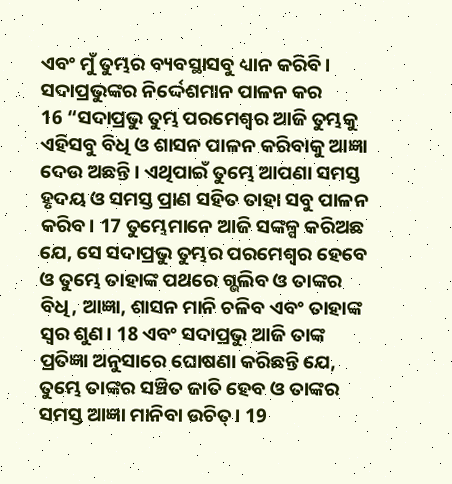ଏବଂ ମୁଁ ତୁମ୍ଭର ବ୍ୟବସ୍ଥାସବୁ ଧ୍ୟାନ କରିବି।
ସଦାପ୍ରଭୁଙ୍କର ନିର୍ଦ୍ଦେଶମାନ ପାଳନ କର
16 “ସଦାପ୍ରଭୁ ତୁମ୍ଭ ପରମେଶ୍ୱର ଆଜି ତୁମ୍ଭକୁ ଏହିସବୁ ବିଧି ଓ ଶାସନ ପାଳନ କରିବାକୁ ଆଜ୍ଞା ଦେଉ ଅଛନ୍ତି। ଏଥିପାଇଁ ତୁମ୍ଭେ ଆପଣା ସମସ୍ତ ହୃଦୟ ଓ ସମସ୍ତ ପ୍ରାଣ ସହିତ ତାହା ସବୁ ପାଳନ କରିବ। 17 ତୁମ୍ଭେମାନେ ଆଜି ସଙ୍କଳ୍ପ କରିଅଛ ଯେ, ସେ ସଦାପ୍ରଭୁ ତୁମ୍ଭର ପରମେଶ୍ୱର ହେବେ ଓ ତୁମ୍ଭେ ତାହାଙ୍କ ପଥରେ ଗ୍ଭଲିବ ଓ ତାଙ୍କର ବିଧି, ଆଜ୍ଞା, ଶାସନ ମାନି ଚଳିବ ଏବଂ ତାହାଙ୍କ ସ୍ୱର ଶୁଣ। 18 ଏବଂ ସଦାପ୍ରଭୁ ଆଜି ତାଙ୍କ ପ୍ରତିଜ୍ଞା ଅନୁସାରେ ଘୋଷଣା କରିଛନ୍ତି ଯେ, ତୁମ୍ଭେ ତାଙ୍କର ସଞ୍ଚିତ ଜାତି ହେବ ଓ ତାଙ୍କର ସମସ୍ତ ଆଜ୍ଞା ମାନିବା ଉଚିତ୍। 19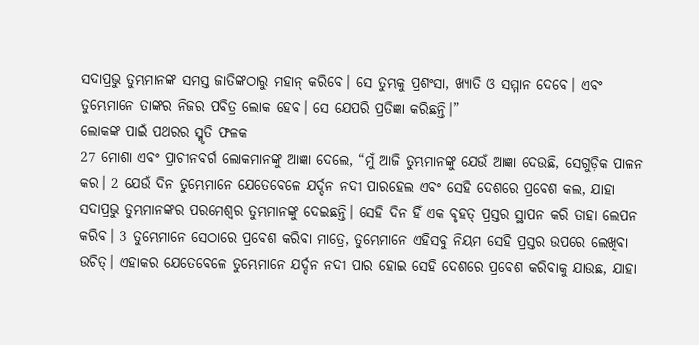ସଦାପ୍ରଭୁ ତୁମ୍ଭମାନଙ୍କ ସମସ୍ତ ଜାତିଙ୍କଠାରୁ ମହାନ୍ କରିବେ। ସେ ତୁମ୍ଭକୁ ପ୍ରଶଂସା, ଖ୍ୟାତି ଓ ସମ୍ମାନ ଦେବେ। ଏବଂ ତୁମ୍ଭେମାନେ ତାଙ୍କର ନିଜର ପବିତ୍ର ଲୋକ ହେବ। ସେ ଯେପରି ପ୍ରତିଜ୍ଞା କରିଛନ୍ତି।”
ଲୋକଙ୍କ ପାଇଁ ପଥରର ସ୍ମୃତି ଫଳକ
27 ମୋଶା ଏବଂ ପ୍ରାଚୀନବର୍ଗ ଲୋକମାନଙ୍କୁ ଆଜ୍ଞା ଦେଲେ, “ମୁଁ ଆଜି ତୁମ୍ଭମାନଙ୍କୁ ଯେଉଁ ଆଜ୍ଞା ଦେଉଛି, ସେଗୁଡ଼ିକ ପାଳନ କର। 2 ଯେଉଁ ଦିନ ତୁମ୍ଭେମାନେ ଯେତେବେଳେ ଯର୍ଦ୍ଦନ ନଦୀ ପାରହେଲ ଏବଂ ସେହି ଦେଶରେ ପ୍ରବେଶ କଲ, ଯାହା ସଦାପ୍ରଭୁ ତୁମ୍ଭମାନଙ୍କର ପରମେଶ୍ୱର ତୁମ୍ଭମାନଙ୍କୁ ଦେଇଛନ୍ତି। ସେହି ଦିନ ହିଁ ଏକ ବୃହତ୍ ପ୍ରସ୍ତର ସ୍ଥାପନ କରି ତାହା ଲେପନ କରିବ। 3 ତୁମ୍ଭେମାନେ ସେଠାରେ ପ୍ରବେଶ କରିବା ମାତ୍ରେ, ତୁମ୍ଭେମାନେ ଏହିସବୁ ନିୟମ ସେହି ପ୍ରସ୍ତର ଉପରେ ଲେଖିବା ଉଚିତ୍। ଏହାକର ଯେତେବେଳେ ତୁମ୍ଭେମାନେ ଯର୍ଦ୍ଦନ ନଦୀ ପାର ହୋଇ ସେହି ଦେଶରେ ପ୍ରବେଶ କରିବାକୁ ଯାଉଛ, ଯାହା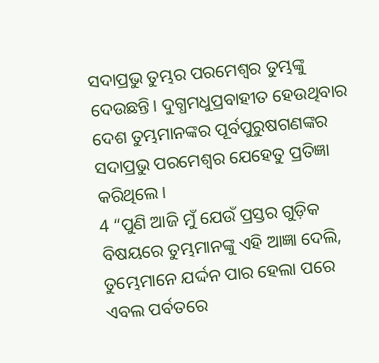ସଦାପ୍ରଭୁ ତୁମ୍ଭର ପରମେଶ୍ୱର ତୁମ୍ଭଙ୍କୁ ଦେଉଛନ୍ତି। ଦୁଗ୍ଧମଧୁପ୍ରବାହୀତ ହେଉଥିବାର ଦେଶ ତୁମ୍ଭମାନଙ୍କର ପୂର୍ବପୁରୁଷଗଣଙ୍କର ସଦାପ୍ରଭୁ ପରମେଶ୍ୱର ଯେହେତୁ ପ୍ରତିଜ୍ଞା କରିଥିଲେ।
4 “ପୁଣି ଆଜି ମୁଁ ଯେଉଁ ପ୍ରସ୍ତର ଗୁଡ଼ିକ ବିଷୟରେ ତୁମ୍ଭମାନଙ୍କୁ ଏହି ଆଜ୍ଞା ଦେଲି, ତୁମ୍ଭେମାନେ ଯର୍ଦ୍ଦନ ପାର ହେଲା ପରେ ଏବଲ ପର୍ବତରେ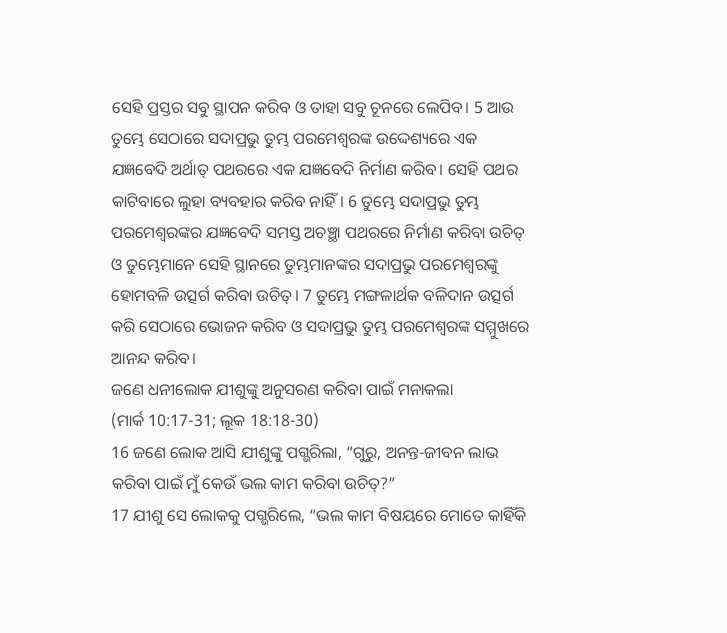ସେହି ପ୍ରସ୍ତର ସବୁ ସ୍ଥାପନ କରିବ ଓ ତାହା ସବୁ ଚୂନରେ ଲେପିବ। 5 ଆଉ ତୁମ୍ଭେ ସେଠାରେ ସଦାପ୍ରଭୁ ତୁମ୍ଭ ପରମେଶ୍ୱରଙ୍କ ଉଦ୍ଦେଶ୍ୟରେ ଏକ ଯଜ୍ଞବେଦି ଅର୍ଥାତ୍ ପଥରରେ ଏକ ଯଜ୍ଞବେଦି ନିର୍ମାଣ କରିବ। ସେହି ପଥର କାଟିବାରେ ଲୁହା ବ୍ୟବହାର କରିବ ନାହିଁ। 6 ତୁମ୍ଭେ ସଦାପ୍ରଭୁ ତୁମ୍ଭ ପରମେଶ୍ୱରଙ୍କର ଯଜ୍ଞବେଦି ସମସ୍ତ ଅଚଞ୍ଛା ପଥରରେ ନିର୍ମାଣ କରିବା ଉଚିତ୍ ଓ ତୁମ୍ଭେମାନେ ସେହି ସ୍ଥାନରେ ତୁମ୍ଭମାନଙ୍କର ସଦାପ୍ରଭୁ ପରମେଶ୍ୱରଙ୍କୁ ହୋମବଳି ଉତ୍ସର୍ଗ କରିବା ଉଚିତ୍। 7 ତୁମ୍ଭେ ମଙ୍ଗଳାର୍ଥକ ବଳିଦାନ ଉତ୍ସର୍ଗ କରି ସେଠାରେ ଭୋଜନ କରିବ ଓ ସଦାପ୍ରଭୁ ତୁମ୍ଭ ପରମେଶ୍ୱରଙ୍କ ସମ୍ମୁଖରେ ଆନନ୍ଦ କରିବ।
ଜଣେ ଧନୀଲୋକ ଯୀଶୁଙ୍କୁ ଅନୁସରଣ କରିବା ପାଇଁ ମନାକଲା
(ମାର୍କ 10:17-31; ଲୂକ 18:18-30)
16 ଜଣେ ଲୋକ ଆସି ଯୀଶୁଙ୍କୁ ପଗ୍ଭରିଲା, “ଗୁରୁ, ଅନନ୍ତ-ଜୀବନ ଲାଭ କରିବା ପାଇଁ ମୁଁ କେଉଁ ଭଲ କାମ କରିବା ଉଚିତ୍?”
17 ଯୀଶୁ ସେ ଲୋକକୁ ପଗ୍ଭରିଲେ, “ଭଲ କାମ ବିଷୟରେ ମୋତେ କାହିଁକି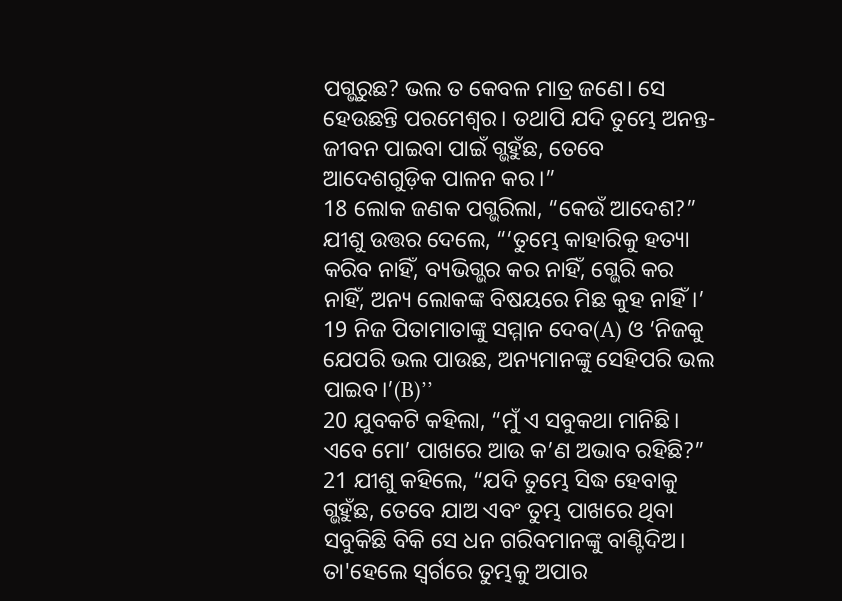ପଗ୍ଭରୁଛ? ଭଲ ତ କେବଳ ମାତ୍ର ଜଣେ। ସେ ହେଉଛନ୍ତି ପରମେଶ୍ୱର। ତଥାପି ଯଦି ତୁମ୍ଭେ ଅନନ୍ତ-ଜୀବନ ପାଇବା ପାଇଁ ଗ୍ଭହୁଁଛ, ତେବେ ଆଦେଶଗୁଡ଼ିକ ପାଳନ କର।”
18 ଲୋକ ଜଣକ ପଗ୍ଭରିଲା, “କେଉଁ ଆଦେଶ?”
ଯୀଶୁ ଉତ୍ତର ଦେଲେ, “‘ତୁମ୍ଭେ କାହାରିକୁ ହତ୍ୟା କରିବ ନାହିଁ, ବ୍ୟଭିଗ୍ଭର କର ନାହିଁ, ଗ୍ଭେରି କର ନାହିଁ, ଅନ୍ୟ ଲୋକଙ୍କ ବିଷୟରେ ମିଛ କୁହ ନାହିଁ।’ 19 ନିଜ ପିତାମାତାଙ୍କୁ ସମ୍ମାନ ଦେବ(A) ଓ ‘ନିଜକୁ ଯେପରି ଭଲ ପାଉଛ, ଅନ୍ୟମାନଙ୍କୁ ସେହିପରି ଭଲ ପାଇବ।’(B)’’
20 ଯୁବକଟି କହିଲା, “ମୁଁ ଏ ସବୁକଥା ମାନିଛି। ଏବେ ମୋ’ ପାଖରେ ଆଉ କ’ଣ ଅଭାବ ରହିଛି?”
21 ଯୀଶୁ କହିଲେ, “ଯଦି ତୁମ୍ଭେ ସିଦ୍ଧ ହେବାକୁ ଗ୍ଭହୁଁଛ, ତେବେ ଯାଅ ଏବଂ ତୁମ୍ଭ ପାଖରେ ଥିବା ସବୁକିଛି ବିକି ସେ ଧନ ଗରିବମାନଙ୍କୁ ବାଣ୍ଟିଦିଅ। ତା'ହେଲେ ସ୍ୱର୍ଗରେ ତୁମ୍ଭକୁ ଅପାର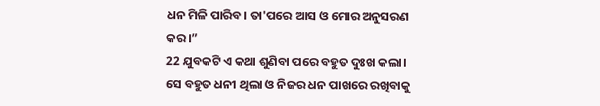ଧନ ମିଳି ପାରିବ। ତା'ପରେ ଆସ ଓ ମୋର ଅନୁସରଣ କର।”
22 ଯୁବକଟି ଏ କଥା ଶୁଣିବା ପରେ ବହୁତ ଦୁଃଖ କଲା। ସେ ବହୁତ ଧନୀ ଥିଲା ଓ ନିଜର ଧନ ପାଖରେ ରଖିବାକୁ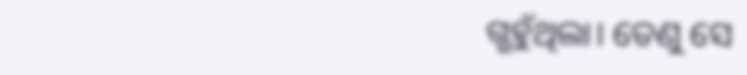ଗ୍ଭହୁଁଥିଲା। ତେଣୁ ସେ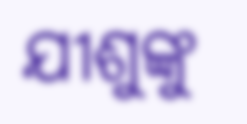ଯୀଶୁଙ୍କୁ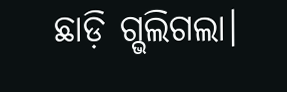ଛାଡ଼ି ଗ୍ଭଲିଗଲା।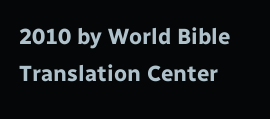2010 by World Bible Translation Center